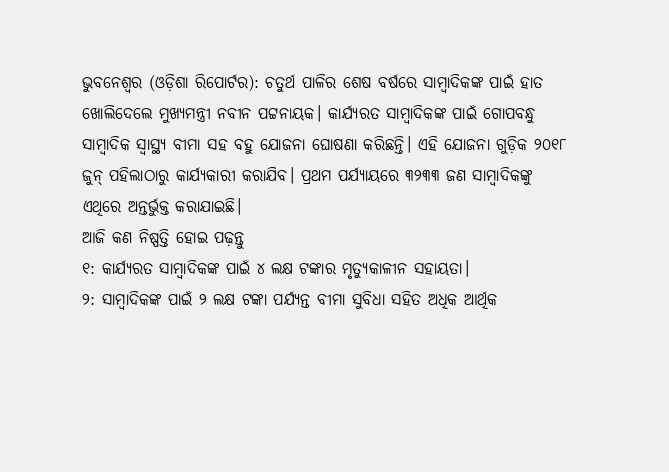ଭୁବନେଶ୍ୱର (ଓଡ଼ିଶା ରିପୋର୍ଟର): ଚତୁର୍ଥ ପାଳିର ଶେଷ ବର୍ଷରେ ସାମ୍ବାଦିକଙ୍କ ପାଇଁ ହାତ ଖୋଲିଦେଲେ ମୁଖ୍ୟମନ୍ତ୍ରୀ ନବୀନ ପଟ୍ଟନାୟକ। କାର୍ଯ୍ୟରତ ସାମ୍ବାଦିକଙ୍କ ପାଇଁ ଗୋପବନ୍ଧୁ ସାମ୍ବାଦିକ ସ୍ୱାସ୍ଥ୍ୟ ବୀମା ସହ ବହୁ ଯୋଜନା ଘୋଷଣା କରିଛନ୍ତି। ଏହି ଯୋଜନା ଗୁଡ଼ିକ ୨୦୧୮ ଜୁନ୍ ପହିଲାଠାରୁ କାର୍ଯ୍ୟକାରୀ କରାଯିବ। ପ୍ରଥମ ପର୍ଯ୍ୟାୟରେ ୩୨୩୩ ଜଣ ସାମ୍ୱାଦିକଙ୍କୁ ଏଥିରେ ଅନ୍ତର୍ଭୁକ୍ତ କରାଯାଇଛି।
ଆଜି କଣ ନିଷ୍ପତ୍ତି ହୋଇ ପଢ଼ନ୍ତୁ
୧: କାର୍ଯ୍ୟରତ ସାମ୍ୱାଦିକଙ୍କ ପାଇଁ ୪ ଲକ୍ଷ ଟଙ୍କାର ମୃତ୍ୟୁକାଳୀନ ସହାୟତା।
୨: ସାମ୍ୱାଦିକଙ୍କ ପାଇଁ ୨ ଲକ୍ଷ ଟଙ୍କା ପର୍ଯ୍ୟନ୍ତ ବୀମା ସୁବିଧା ସହିତ ଅଧିକ ଆର୍ଥିକ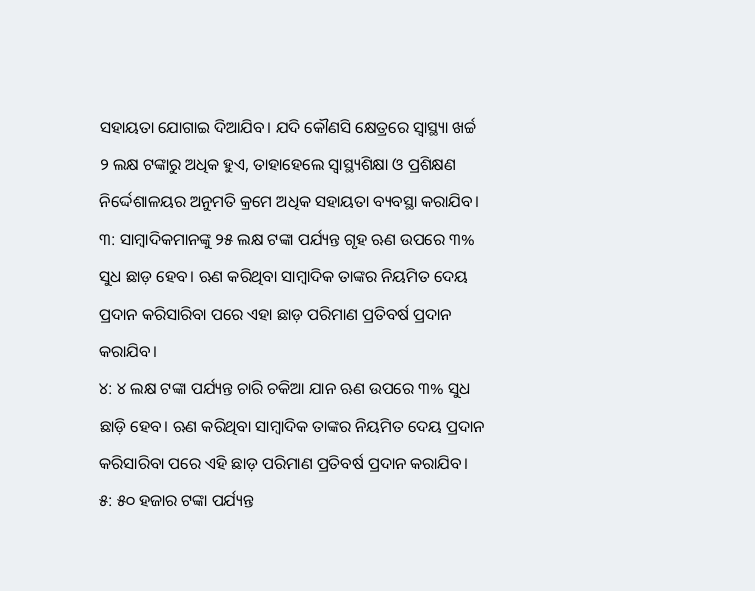ସହାୟତା ଯୋଗାଇ ଦିଆଯିବ। ଯଦି କୌଣସି କ୍ଷେତ୍ରରେ ସ୍ୱାସ୍ଥ୍ୟା ଖର୍ଚ୍ଚ ୨ ଲକ୍ଷ ଟଙ୍କାରୁ ଅଧିକ ହୁଏ, ତାହାହେଲେ ସ୍ୱାସ୍ଥ୍ୟଶିକ୍ଷା ଓ ପ୍ରଶିକ୍ଷଣ ନିର୍ଦ୍ଦେଶାଳୟର ଅନୁମତି କ୍ରମେ ଅଧିକ ସହାୟତା ବ୍ୟବସ୍ଥା କରାଯିବ।
୩: ସାମ୍ୱାଦିକମାନଙ୍କୁ ୨୫ ଲକ୍ଷ ଟଙ୍କା ପର୍ଯ୍ୟନ୍ତ ଗୃହ ଋଣ ଉପରେ ୩% ସୁଧ ଛାଡ଼ ହେବ। ଋଣ କରିଥିବା ସାମ୍ୱାଦିକ ତାଙ୍କର ନିୟମିତ ଦେୟ ପ୍ରଦାନ କରିସାରିବା ପରେ ଏହା ଛାଡ଼ ପରିମାଣ ପ୍ରତିବର୍ଷ ପ୍ରଦାନ କରାଯିବ।
୪: ୪ ଲକ୍ଷ ଟଙ୍କା ପର୍ଯ୍ୟନ୍ତ ଚାରି ଚକିଆ ଯାନ ଋଣ ଉପରେ ୩% ସୁଧ ଛାଡ଼ି ହେବ। ଋଣ କରିଥିବା ସାମ୍ୱାଦିକ ତାଙ୍କର ନିୟମିତ ଦେୟ ପ୍ରଦାନ କରିସାରିବା ପରେ ଏହି ଛାଡ଼ ପରିମାଣ ପ୍ରତିବର୍ଷ ପ୍ରଦାନ କରାଯିବ।
୫: ୫୦ ହଜାର ଟଙ୍କା ପର୍ଯ୍ୟନ୍ତ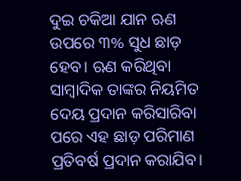ଦୁଇ ଚକିଆ ଯାନ ଋଣ ଉପରେ ୩% ସୁଧ ଛାଡ଼ ହେବ। ଋଣ କରିଥିବା ସାମ୍ୱାଦିକ ତାଙ୍କର ନିୟମିତ ଦେୟ ପ୍ରଦାନ କରିସାରିବା ପରେ ଏହ ଛାଡ଼ ପରିମାଣ ପ୍ରତିବର୍ଷ ପ୍ରଦାନ କରାଯିବ।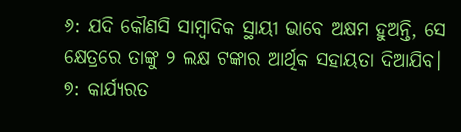୬: ଯଦି କୌଣସି ସାମ୍ୱାଦିକ ସ୍ଥାୟୀ ଭାବେ ଅକ୍ଷମ ହୁଅନ୍ତି, ସେ କ୍ଷେତ୍ରରେ ତାଙ୍କୁ ୨ ଲକ୍ଷ ଟଙ୍କାର ଆର୍ଥିକ ସହାୟତା ଦିଆଯିବ।
୭: କାର୍ଯ୍ୟରତ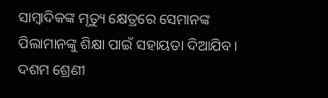ସାମ୍ୱାଦିକଙ୍କ ମୃତ୍ୟୁ କ୍ଷେତ୍ରରେ ସେମାନଙ୍କ ପିଲାମାନଙ୍କୁ ଶିକ୍ଷା ପାଇଁ ସହାୟତା ଦିଆଯିବ। ଦଶମ ଶ୍ରେଣୀ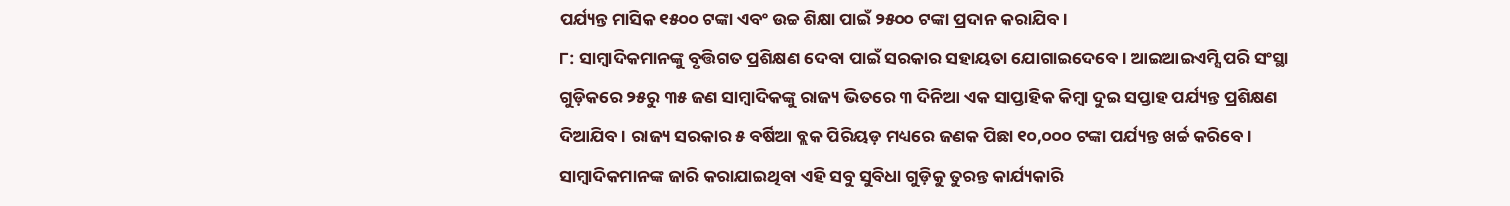ପର୍ଯ୍ୟନ୍ତ ମାସିକ ୧୫୦୦ ଟଙ୍କା ଏବଂ ଉଚ୍ଚ ଶିକ୍ଷା ପାଇଁ ୨୫୦୦ ଟଙ୍କା ପ୍ରଦାନ କରାଯିବ।
୮: ସାମ୍ୱାଦିକମାନଙ୍କୁ ବୃତ୍ତିଗତ ପ୍ରଶିକ୍ଷଣ ଦେବା ପାଇଁ ସରକାର ସହାୟତା ଯୋଗାଇଦେବେ। ଆଇଆଇଏମ୍ସି ପରି ସଂସ୍ଥା ଗୁଡ଼ିକରେ ୨୫ରୁ ୩୫ ଜଣ ସାମ୍ୱାଦିକଙ୍କୁ ରାଜ୍ୟ ଭିତରେ ୩ ଦିନିଆ ଏକ ସାପ୍ତାହିକ କିମ୍ୱା ଦୁଇ ସପ୍ତାହ ପର୍ଯ୍ୟନ୍ତ ପ୍ରଶିକ୍ଷଣ ଦିଆଯିବ। ରାଜ୍ୟ ସରକାର ୫ ବର୍ଷିଆ ବ୍ଲକ ପିରିୟଡ଼ ମଧ୍ୟରେ ଜଣକ ପିଛା ୧୦,୦୦୦ ଟଙ୍କା ପର୍ଯ୍ୟନ୍ତ ଖର୍ଚ୍ଚ କରିବେ।
ସାମ୍ୱାଦିକମାନଙ୍କ ଜାରି କରାଯାଇଥିବା ଏହି ସବୁ ସୁବିଧା ଗୁଡ଼ିକୁ ତୁରନ୍ତ କାର୍ଯ୍ୟକାରି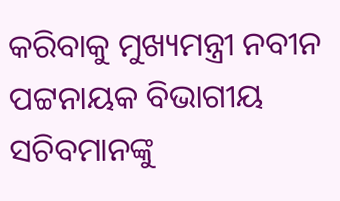କରିବାକୁ ମୁଖ୍ୟମନ୍ତ୍ରୀ ନବୀନ ପଟ୍ଟନାୟକ ବିଭାଗୀୟ ସଚିବମାନଙ୍କୁ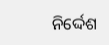ନିର୍ଦ୍ଦେଶ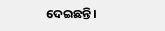ଦେଇଛନ୍ତି।